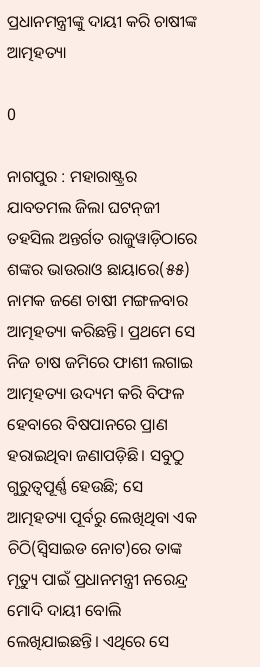ପ୍ରଧାନମନ୍ତ୍ରୀଙ୍କୁ ଦାୟୀ କରି ଚାଷୀଙ୍କ ଆତ୍ମହତ୍ୟା

0

ନାଗପୁର : ମହାରାଷ୍ଟ୍ରର ଯାବତମଲ ଜିଲା ଘଟନ୍‌ଜୀ ତହସିଲ ଅନ୍ତର୍ଗତ ରାଜୁୱାଡ଼ିଠାରେ ଶଙ୍କର ଭାଉରାଓ ଛାୟାରେ(୫୫) ନାମକ ଜଣେ ଚାଷୀ ମଙ୍ଗଳବାର ଆତ୍ମହତ୍ୟା କରିଛନ୍ତି। ପ୍ରଥମେ ସେ ନିଜ ଚାଷ ଜମିରେ ଫାଶୀ ଲଗାଇ ଆତ୍ମହତ୍ୟା ଉଦ୍ୟମ କରି ବିଫଳ ହେବାରେ ବିଷପାନରେ ପ୍ରାଣ ହରାଇଥିବା ଜଣାପଡ଼ିଛି। ସବୁଠୁ ଗୁରୁତ୍ୱପୂର୍ଣ୍ଣ ହେଉଛି; ସେ ଆତ୍ମହତ୍ୟା ପୂର୍ବରୁ ଲେଖିଥିବା ଏକ ଚିଠି(ସ୍ୱିସାଇଡ ନୋଟ)ରେ ତାଙ୍କ ମୃତ୍ୟୁ ପାଇଁ ପ୍ରଧାନମନ୍ତ୍ରୀ ନରେନ୍ଦ୍ର ମୋଦି ଦାୟୀ ବୋଲି ଲେଖିଯାଇଛନ୍ତି। ଏଥିରେ ସେ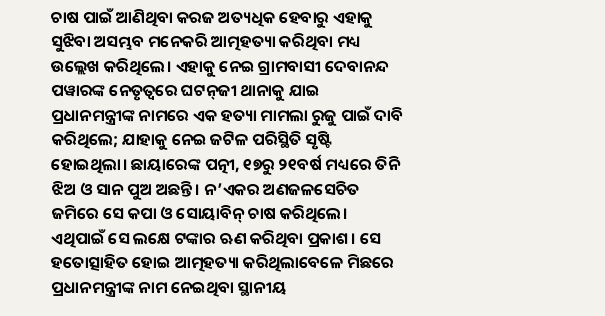ଚାଷ ପାଇଁ ଆଣିଥିବା କରଜ ଅତ୍ୟଧିକ ହେବାରୁ ଏହାକୁ ସୁଝିବା ଅସମ୍ଭବ ମନେକରି ଆତ୍ମହତ୍ୟା କରିଥିବା ମଧ୍ୟ ଉଲ୍ଲେଖ କରିଥିଲେ। ଏହାକୁ ନେଇ ଗ୍ରାମବାସୀ ଦେବାନନ୍ଦ ପୱାରଙ୍କ ନେତୃତ୍ୱରେ ଘଟନ୍‌ଜୀ ଥାନାକୁ ଯାଇ ପ୍ରଧାନମନ୍ତ୍ରୀଙ୍କ ନାମରେ ଏକ ହତ୍ୟା ମାମଲା ରୁଜୁ ପାଇଁ ଦାବି କରିଥିଲେ; ଯାହାକୁ ନେଇ ଜଟିଳ ପରିସ୍ଥିତି ସୃଷ୍ଟି ହୋଇଥିଲା। ଛାୟାରେଙ୍କ ପତ୍ନୀ, ୧୭ରୁ ୨୧ବର୍ଷ ମଧ୍ୟରେ ତିନି ଝିଅ ଓ ସାନ ପୁଅ ଅଛନ୍ତି। ନ’ଏକର ଅଣଜଳସେଚିତ ଜମିରେ ସେ କପା ଓ ସୋୟାବିନ୍‌ ଚାଷ କରିଥିଲେ। ଏଥିପାଇଁ ସେ ଲକ୍ଷେ ଟଙ୍କାର ଋଣ କରିଥିବା ପ୍ରକାଶ। ସେ ହତୋତ୍ସାହିତ ହୋଇ ଆତ୍ମହତ୍ୟା କରିଥିଲାବେଳେ ମିଛରେ ପ୍ରଧାନମନ୍ତ୍ରୀଙ୍କ ନାମ ନେଇଥିବା ସ୍ଥାନୀୟ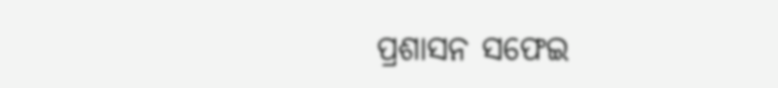ପ୍ରଶାସନ ସଫେଇ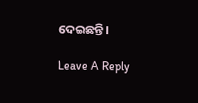ଦେଇଛନ୍ତି।

Leave A Reply